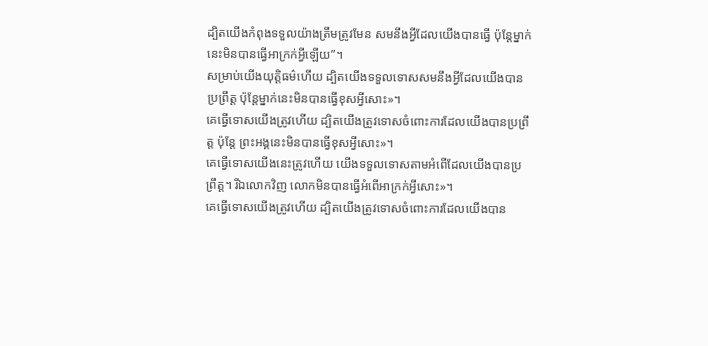ដ្បិតយើងកំពុងទទួលយ៉ាងត្រឹមត្រូវមែន សមនឹងអ្វីដែលយើងបានធ្វើ ប៉ុន្តែម្នាក់នេះមិនបានធ្វើអាក្រក់អ្វីឡើយ”។
សម្រាប់យើងយុត្ដិធម៌ហើយ ដ្បិតយើងទទួលទោសសមនឹងអ្វីដែលយើងបានប្រព្រឹត្ដ ប៉ុន្ដែម្នាក់នេះមិនបានធ្វើខុសអ្វីសោះ»។
គេធ្វើទោសយើងត្រូវហើយ ដ្បិតយើងត្រូវទោសចំពោះការដែលយើងបានប្រព្រឹត្ត ប៉ុន្តែ ព្រះអង្គនេះមិនបានធ្វើខុសអ្វីសោះ»។
គេធ្វើទោសយើងនេះត្រូវហើយ យើងទទួលទោសតាមអំពើដែលយើងបានប្រព្រឹត្ត។ រីឯលោកវិញ លោកមិនបានធ្វើអំពើអាក្រក់អ្វីសោះ»។
គេធ្វើទោសយើងត្រូវហើយ ដ្បិតយើងត្រូវទោសចំពោះការដែលយើងបាន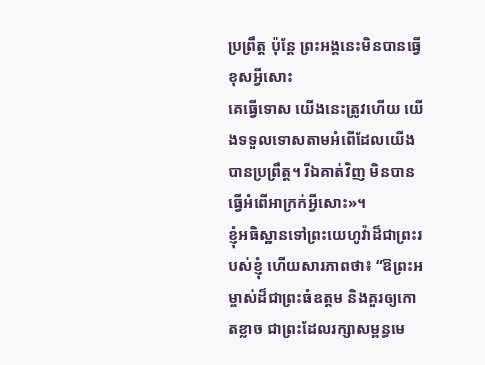ប្រព្រឹត្ត ប៉ុន្តែ ព្រះអង្គនេះមិនបានធ្វើខុសអ្វីសោះ
គេធ្វើទោស យើងនេះត្រូវហើយ យើងទទួលទោសតាមអំពើដែលយើងបានប្រព្រឹត្ដ។ រីឯគាត់វិញ មិនបានធ្វើអំពើអាក្រក់អ្វីសោះ»។
ខ្ញុំអធិស្ឋានទៅព្រះយេហូវ៉ាដ៏ជាព្រះរបស់ខ្ញុំ ហើយសារភាពថា៖ “ឱព្រះអម្ចាស់ដ៏ជាព្រះធំឧត្ដម និងគួរឲ្យកោតខ្លាច ជាព្រះដែលរក្សាសម្ពន្ធមេ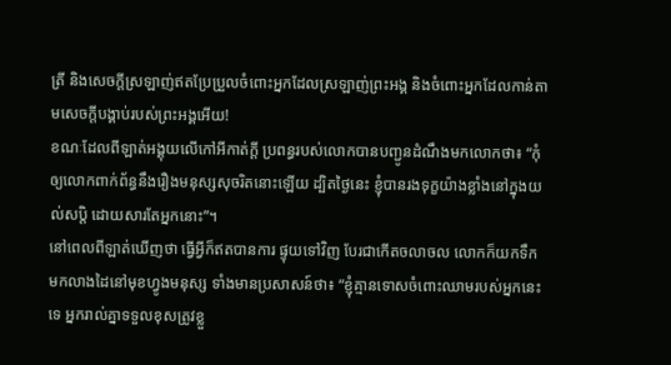ត្រី និងសេចក្ដីស្រឡាញ់ឥតប្រែប្រួលចំពោះអ្នកដែលស្រឡាញ់ព្រះអង្គ និងចំពោះអ្នកដែលកាន់តាមសេចក្ដីបង្គាប់របស់ព្រះអង្គអើយ!
ខណៈដែលពីឡាត់អង្គុយលើកៅអីកាត់ក្ដី ប្រពន្ធរបស់លោកបានបញ្ជូនដំណឹងមកលោកថា៖ “កុំឲ្យលោកពាក់ព័ន្ធនឹងរឿងមនុស្សសុចរិតនោះឡើយ ដ្បិតថ្ងៃនេះ ខ្ញុំបានរងទុក្ខយ៉ាងខ្លាំងនៅក្នុងយល់សប្តិ ដោយសារតែអ្នកនោះ”។
នៅពេលពីឡាត់ឃើញថា ធ្វើអ្វីក៏ឥតបានការ ផ្ទុយទៅវិញ បែរជាកើតចលាចល លោកក៏យកទឹកមកលាងដៃនៅមុខហ្វូងមនុស្ស ទាំងមានប្រសាសន៍ថា៖ “ខ្ញុំគ្មានទោសចំពោះឈាមរបស់អ្នកនេះទេ អ្នករាល់គ្នាទទួលខុសត្រូវខ្លួ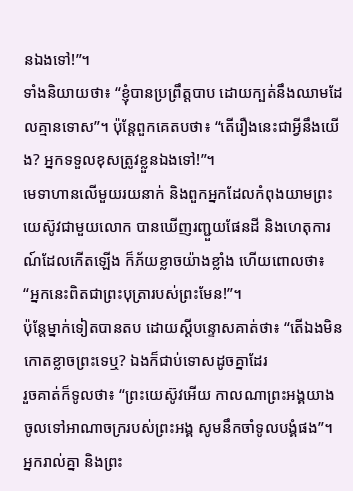នឯងទៅ!”។
ទាំងនិយាយថា៖ “ខ្ញុំបានប្រព្រឹត្តបាប ដោយក្បត់នឹងឈាមដែលគ្មានទោស”។ ប៉ុន្តែពួកគេតបថា៖ “តើរឿងនេះជាអ្វីនឹងយើង? អ្នកទទួលខុសត្រូវខ្លួនឯងទៅ!”។
មេទាហានលើមួយរយនាក់ និងពួកអ្នកដែលកំពុងយាមព្រះយេស៊ូវជាមួយលោក បានឃើញរញ្ជួយផែនដី និងហេតុការណ៍ដែលកើតឡើង ក៏ភ័យខ្លាចយ៉ាងខ្លាំង ហើយពោលថា៖ “អ្នកនេះពិតជាព្រះបុត្រារបស់ព្រះមែន!”។
ប៉ុន្តែម្នាក់ទៀតបានតប ដោយស្ដីបន្ទោសគាត់ថា៖ “តើឯងមិនកោតខ្លាចព្រះទេឬ? ឯងក៏ជាប់ទោសដូចគ្នាដែរ
រួចគាត់ក៏ទូលថា៖ “ព្រះយេស៊ូវអើយ កាលណាព្រះអង្គយាងចូលទៅអាណាចក្ររបស់ព្រះអង្គ សូមនឹកចាំទូលបង្គំផង”។
អ្នករាល់គ្នា និងព្រះ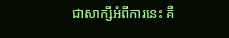ជាសាក្សីអំពីការនេះ គឺ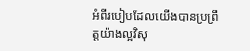អំពីរបៀបដែលយើងបានប្រព្រឹត្តយ៉ាងល្អវិសុ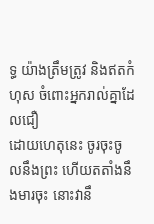ទ្ធ យ៉ាងត្រឹមត្រូវ និងឥតកំហុស ចំពោះអ្នករាល់គ្នាដែលជឿ
ដោយហេតុនេះ ចូរចុះចូលនឹងព្រះ ហើយតតាំងនឹងមារចុះ នោះវានឹ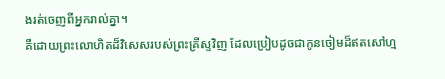ងរត់ចេញពីអ្នករាល់គ្នា។
គឺដោយព្រះលោហិតដ៏វិសេសរបស់ព្រះគ្រីស្ទវិញ ដែលប្រៀបដូចជាកូនចៀមដ៏ឥតសៅហ្ម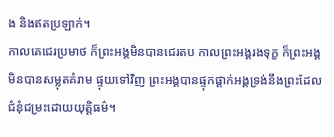ង និងឥតប្រឡាក់។
កាលគេជេរប្រមាថ ក៏ព្រះអង្គមិនបានជេរតប កាលព្រះអង្គរងទុក្ខ ក៏ព្រះអង្គមិនបានសម្លុតគំរាម ផ្ទុយទៅវិញ ព្រះអង្គបានផ្ទុកផ្ដាក់អង្គទ្រង់នឹងព្រះដែលជំនុំជម្រះដោយយុត្តិធម៌។